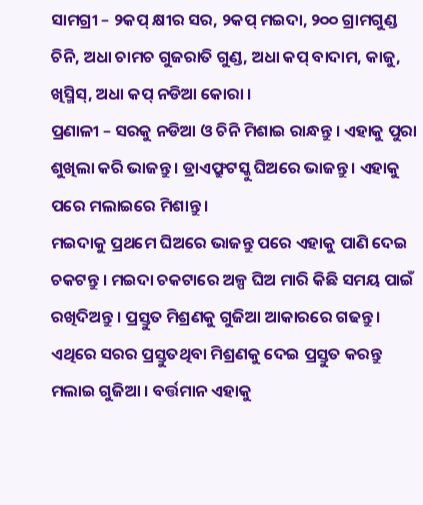ସାମଗ୍ରୀ – ୨କପ୍ କ୍ଷୀର ସର, ୨କପ୍ ମଇଦା, ୨୦୦ ଗ୍ରାମଗୁଣ୍ଡ ଚିନି, ଅଧା ଚାମଚ ଗୁଜରାତି ଗୁଣ୍ଡ, ଅଧା କପ୍ ବାଦାମ, କାଜୁ, ଖିସ୍ମିସ୍, ଅଧା କପ୍ ନଡିଆ କୋରା ।
ପ୍ରଣାଳୀ – ସରକୁ ନଡିଆ ଓ ଚିନି ମିଶାଇ ରାନ୍ଧନ୍ତୁ । ଏହାକୁ ପୁରା ଶୁଖିଲା କରି ଭାଜନ୍ତୁ । ଡ୍ରାଏଫ୍ରୁଟସ୍କୁ ଘିଅରେ ଭାଜନ୍ତୁ । ଏହାକୁ ପରେ ମଲାଇରେ ମିଶାନ୍ତୁ ।
ମଇଦାକୁ ପ୍ରଥମେ ଘିଅରେ ଭାଜନ୍ତୁ ପରେ ଏହାକୁ ପାଣି ଦେଇ ଚକଟନ୍ତୁ । ମଇଦା ଚକଟାରେ ଅଳ୍ପ ଘିଅ ମାରି କିଛି ସମୟ ପାଇଁ ରଖିଦିଅନ୍ତୁ । ପ୍ରସ୍ତୁତ ମିଶ୍ରଣକୁ ଗୁଜିଆ ଆକାରରେ ଗଢନ୍ତୁ । ଏଥିରେ ସରର ପ୍ରସ୍ତୁତଥିବା ମିଶ୍ରଣକୁ ଦେଇ ପ୍ରସ୍ତୁତ କରନ୍ତୁ ମଲାଇ ଗୁଜିଆ । ବର୍ତ୍ତମାନ ଏହାକୁ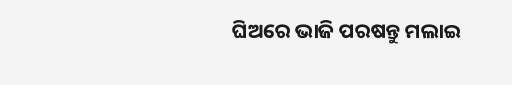ଘିଅରେ ଭାଜି ପରଷନ୍ତୁ ମଲାଇ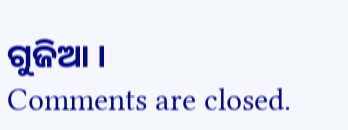ଗୁଜିଆ ।
Comments are closed.